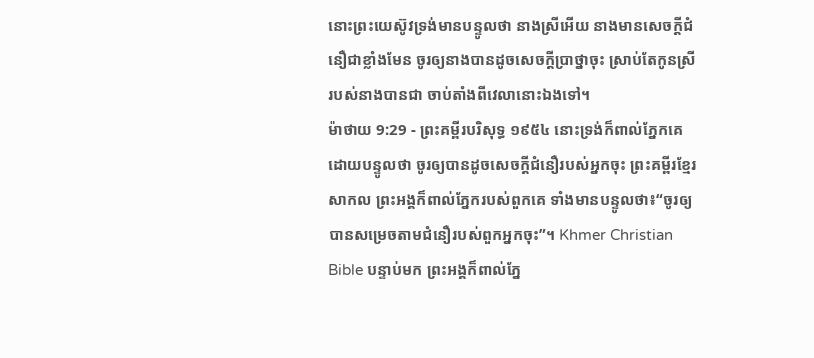នោះព្រះយេស៊ូវទ្រង់មានបន្ទូលថា នាងស្រីអើយ នាងមានសេចក្ដីជំនឿជាខ្លាំងមែន ចូរឲ្យនាងបានដូចសេចក្ដីប្រាថ្នាចុះ ស្រាប់តែកូនស្រីរបស់នាងបានជា ចាប់តាំងពីវេលានោះឯងទៅ។
ម៉ាថាយ 9:29 - ព្រះគម្ពីរបរិសុទ្ធ ១៩៥៤ នោះទ្រង់ក៏ពាល់ភ្នែកគេ ដោយបន្ទូលថា ចូរឲ្យបានដូចសេចក្ដីជំនឿរបស់អ្នកចុះ ព្រះគម្ពីរខ្មែរសាកល ព្រះអង្គក៏ពាល់ភ្នែករបស់ពួកគេ ទាំងមានបន្ទូលថា៖“ចូរឲ្យបានសម្រេចតាមជំនឿរបស់ពួកអ្នកចុះ”។ Khmer Christian Bible បន្ទាប់មក ព្រះអង្គក៏ពាល់ភ្នែ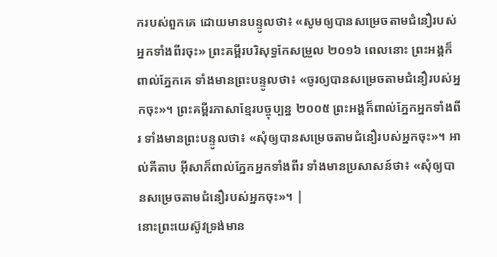ករបស់ពួកគេ ដោយមានបន្ទូលថា៖ «សូមឲ្យបានសម្រេចតាមជំនឿរបស់អ្នកទាំងពីរចុះ» ព្រះគម្ពីរបរិសុទ្ធកែសម្រួល ២០១៦ ពេលនោះ ព្រះអង្គក៏ពាល់ភ្នែកគេ ទាំងមានព្រះបន្ទូលថា៖ «ចូរឲ្យបានសម្រេចតាមជំនឿរបស់អ្នកចុះ»។ ព្រះគម្ពីរភាសាខ្មែរបច្ចុប្បន្ន ២០០៥ ព្រះអង្គក៏ពាល់ភ្នែកអ្នកទាំងពីរ ទាំងមានព្រះបន្ទូលថា៖ «សុំឲ្យបានសម្រេចតាមជំនឿរបស់អ្នកចុះ»។ អាល់គីតាប អ៊ីសាក៏ពាល់ភ្នែកអ្នកទាំងពីរ ទាំងមានប្រសាសន៍ថា៖ «សុំឲ្យបានសម្រេចតាមជំនឿរបស់អ្នកចុះ»។ |
នោះព្រះយេស៊ូវទ្រង់មាន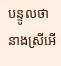បន្ទូលថា នាងស្រីអើ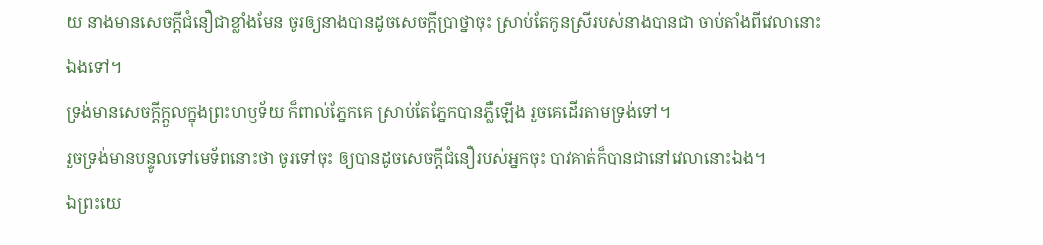យ នាងមានសេចក្ដីជំនឿជាខ្លាំងមែន ចូរឲ្យនាងបានដូចសេចក្ដីប្រាថ្នាចុះ ស្រាប់តែកូនស្រីរបស់នាងបានជា ចាប់តាំងពីវេលានោះឯងទៅ។
ទ្រង់មានសេចក្ដីក្តួលក្នុងព្រះហឫទ័យ ក៏ពាល់ភ្នែកគេ ស្រាប់តែភ្នែកបានភ្លឺឡើង រួចគេដើរតាមទ្រង់ទៅ។
រួចទ្រង់មានបន្ទូលទៅមេទ័ពនោះថា ចូរទៅចុះ ឲ្យបានដូចសេចក្ដីជំនឿរបស់អ្នកចុះ បាវគាត់ក៏បានជានៅវេលានោះឯង។
ឯព្រះយេ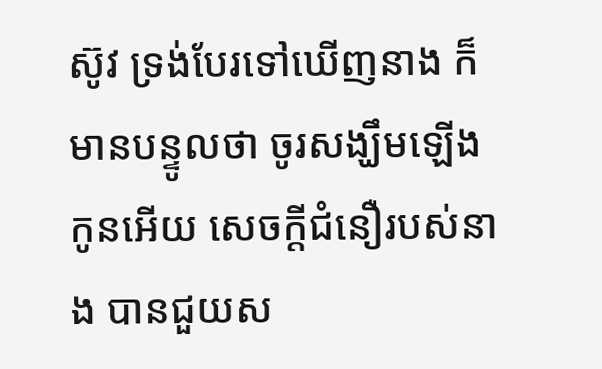ស៊ូវ ទ្រង់បែរទៅឃើញនាង ក៏មានបន្ទូលថា ចូរសង្ឃឹមឡើង កូនអើយ សេចក្ដីជំនឿរបស់នាង បានជួយស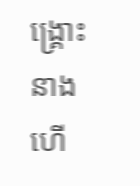ង្គ្រោះនាងហើ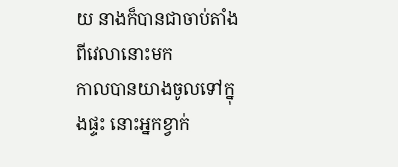យ នាងក៏បានជាចាប់តាំងពីវេលានោះមក
កាលបានយាងចូលទៅក្នុងផ្ទះ នោះអ្នកខ្វាក់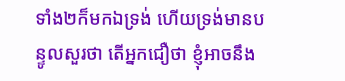ទាំង២ក៏មកឯទ្រង់ ហើយទ្រង់មានបន្ទូលសួរថា តើអ្នកជឿថា ខ្ញុំអាចនឹង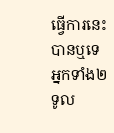ធ្វើការនេះបានឬទេ អ្នកទាំង២ទូល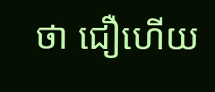ថា ជឿហើយ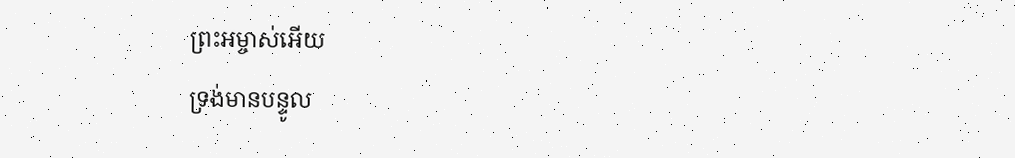ព្រះអម្ចាស់អើយ
ទ្រង់មានបន្ទូល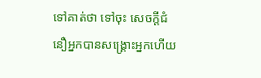ទៅគាត់ថា ទៅចុះ សេចក្ដីជំនឿអ្នកបានសង្គ្រោះអ្នកហើយ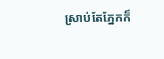ស្រាប់តែភ្នែកក៏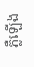ភ្លឺឡើង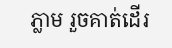ភ្លាម រួចគាត់ដើរ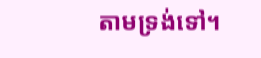តាមទ្រង់ទៅ។